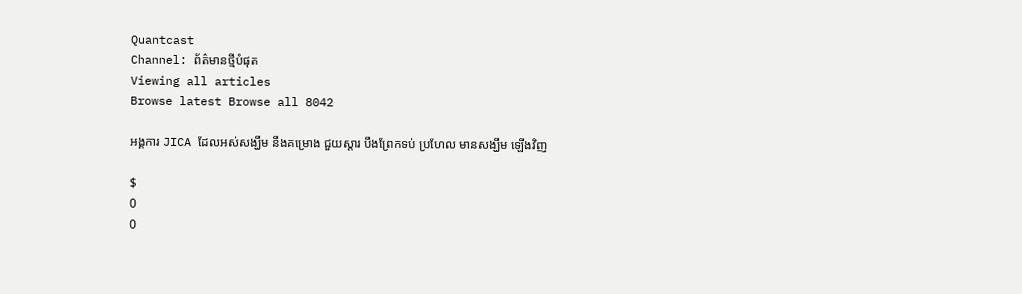Quantcast
Channel: ព័ត៌មានថ្មីបំផុត
Viewing all articles
Browse latest Browse all 8042

អង្គការ JICA ដែលអស់សង្ឃឹម នឹងគម្រោង ជួយស្តារ បឹងព្រែកទប់ ប្រហែល មានសង្ឃឹម ឡើងវិញ

$
0
0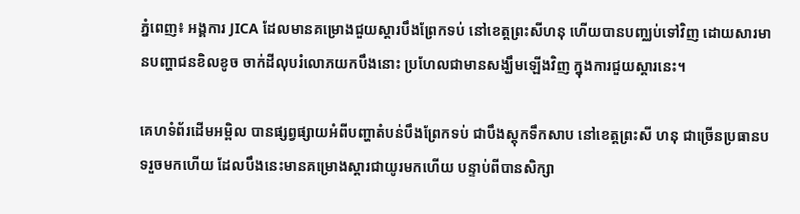ភ្នំពេញ៖ អង្គការ JICA ដែលមានគម្រោងជួយស្ដារបឹងព្រែកទប់ នៅខេត្តព្រះសីហនុ ហើយបានបញ្ឈប់ទៅវិញ ដោយសារមានបញ្ហាជនខិលខូច ចាក់ដីលុបរំលោភយកបឹងនោះ ប្រហែលជាមានសង្ឃឹមឡើងវិញ ក្នុងការជួយស្តារនេះ។

គេហទំព័រដើមអម្ពិល បានផ្សព្វផ្សាយអំពីបញ្ហាតំបន់បឹងព្រែកទប់ ជាបឹងស្តុកទឹកសាប នៅខេត្តព្រះសី ហនុ ជាច្រើនប្រធានបទរួចមកហើយ ដែលបឹងនេះមានគម្រោងស្ដារជាយូរមកហើយ បន្ទាប់ពីបានសិក្សា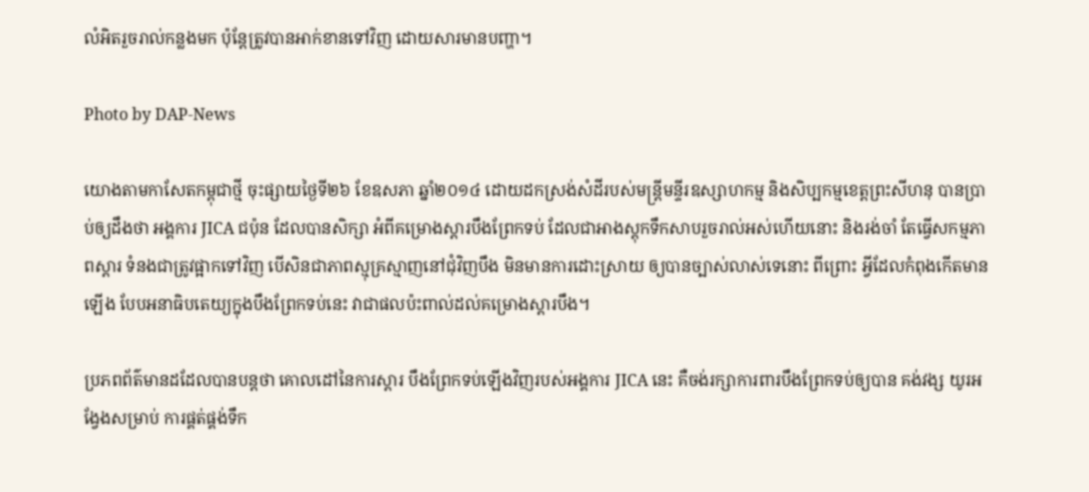លំអិតរួចរាល់កន្លងមក ប៉ុន្តែត្រូវបានអាក់ខានទៅវិញ ដោយសារមានបញ្ហា។

Photo by DAP-News

យោងតាមកាសែតកម្ពុជាថ្មី ចុះផ្សាយថ្ងៃទី២៦ ខែឧសភា ឆ្នាំ២០១៤ ដោយដកស្រង់សំដីរបស់មន្ត្រីមន្ទីរឧស្សាហកម្ម និងសិប្បកម្មខេត្តព្រះសីហនុ បានប្រាប់ឲ្យដឹងថា អង្គការ JICA ជប៉ុន ដែលបានសិក្សា អំពីគម្រោងស្តារបឹងព្រែកទប់ ដែលជាអាងស្តុកទឹកសាបរួចរាល់អស់ហើយនោះ និងរង់ចាំ តែធ្វើសកម្មភាពស្តារ ទំនងជាត្រូវផ្អាកទៅវិញ បើសិនជាភាពស្មុគ្រស្មាញនៅជុំវិញបឹង មិនមានការដោះស្រាយ ឲ្យបានច្បាស់លាស់ទេនោះ ពីព្រោះ អ្វីដែលកំពុងកើតមានឡើង បែបអនាធិបតេយ្យក្នុងបឹងព្រែកទប់នេះ វាជាផលប៉ះពាល់ដល់គម្រោងស្តារបឹង។

ប្រភពព័ត៌មានដដែលបានបន្តថា គោលដៅនៃការស្តារ បឹងព្រែកទប់ឡើងវិញរបស់អង្គការ JICA នេះ គឺចង់រក្សាការពារបឹងព្រែកទប់ឲ្យបាន គង់វង្ស យូរអង្វែងសម្រាប់ ការផ្គត់ផ្គង់ទឹក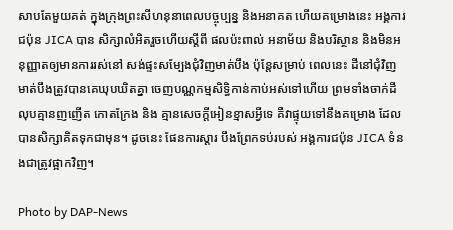សាបតែមួយគត់ ក្នុងក្រុងព្រះសីហនុនាពេលបច្ចុប្បន្ន និងអនាគត ហើយគម្រោងនេះ អង្គការជប៉ុន JICA បាន សិក្សាលំអិតរួចហើយស្តីពី ផលប៉ះពាល់ អនាម័យ និងបរិស្ថាន និងមិនអនុញ្ញាតឲ្យមានការរស់នៅ សង់ផ្ទះសម្បែងជុំវិញមាត់បឹង ប៉ុន្តែសម្រាប់ ពេលនេះ ដីនៅជុំវិញ មាត់បឹងត្រូវបានគេឃុបឃិតគ្នា ចេញបណ្ណកម្មសិទ្ធិកាន់កាប់អស់ទៅហើយ ព្រមទាំងចាក់ដីលុបគ្មានញញើត កោតក្រែង និង គ្មានសេចក្តីអៀនខ្មាសអ្វីទេ គឺវាផ្ទុយទៅនឹងគម្រោង ដែលបានសិក្សាគិតទុកជាមុន។ ដូចនេះ ផែនការស្តារ បឹងព្រែកទប់របស់ អង្គការជប៉ុន JICA ទំនងជាត្រូវផ្អាកវិញ។

Photo by DAP-News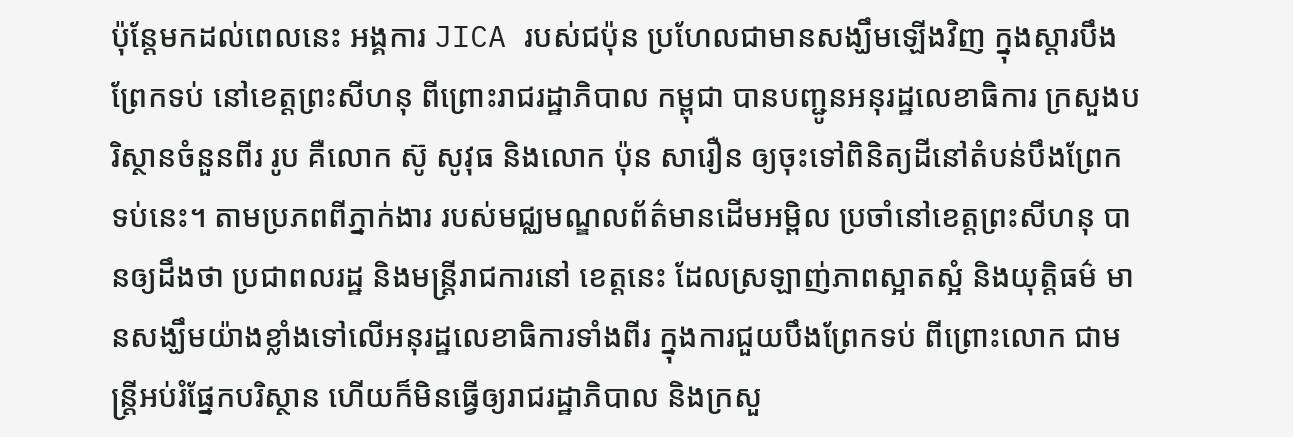ប៉ុន្តែមកដល់ពេលនេះ អង្គការ JICA របស់ជប៉ុន ប្រហែលជាមានសង្ឃឹមឡើងវិញ ក្នុងស្ដារបឹងព្រែកទប់ នៅខេត្តព្រះសីហនុ ពីព្រោះរាជរដ្ឋាភិបាល កម្ពុជា បានបញ្ជូនអនុរដ្ឋលេខាធិការ ក្រសួងបរិស្ថានចំនួនពីរ រូប គឺលោក ស៊ូ សូវុធ និងលោក ប៉ុន សារឿន ឲ្យចុះទៅពិនិត្យដីនៅតំបន់បឹងព្រែក ទប់នេះ។ តាមប្រភពពីភ្នាក់ងារ របស់មជ្ឈមណ្ឌលព័ត៌មានដើមអម្ពិល ប្រចាំនៅខេត្តព្រះសីហនុ បានឲ្យដឹងថា ប្រជាពលរដ្ឋ និងមន្ត្រីរាជការនៅ ខេត្តនេះ ដែលស្រឡាញ់ភាពស្អាតស្អំ និងយុត្តិធម៌ មានសង្ឃឹមយ៉ាងខ្លាំងទៅលើអនុរដ្ឋលេខាធិការទាំងពីរ ក្នុងការជួយបឹងព្រែកទប់ ពីព្រោះលោក ជាមន្ត្រីអប់រំផ្នែកបរិស្ថាន ហើយក៏មិនធ្វើឲ្យរាជរដ្ឋាភិបាល និងក្រសួ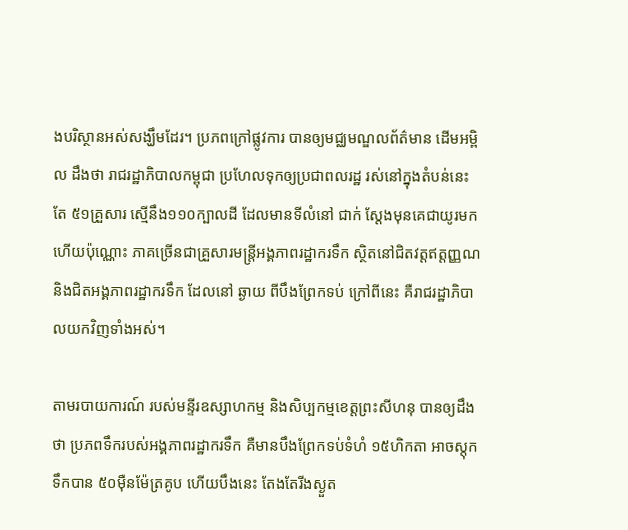ងបរិស្ថានអស់សង្ឃឹមដែរ។ ប្រភពក្រៅផ្លូវការ បានឲ្យមជ្ឈមណ្ឌលព័ត៌មាន ដើមអម្ពិល ដឹងថា រាជរដ្ឋាភិបាលកម្ពុជា ប្រហែលទុកឲ្យប្រជាពលរដ្ឋ រស់នៅក្នុងតំបន់នេះតែ ៥១គ្រួសារ ស្មើនឹង១១០ក្បាលដី ដែលមានទីលំនៅ ជាក់ ស្តែងមុនគេជាយូរមកហើយប៉ុណ្ណោះ ភាគច្រើនជាគ្រួសារមន្ត្រីអង្គភាពរដ្ឋាករទឹក ស្ថិតនៅជិតវត្តឥត្តញ្ញណ និងជិតអង្គភាពរដ្ឋាករទឹក ដែលនៅ ឆ្ងាយ ពីបឹងព្រែកទប់ ក្រៅពីនេះ គឺរាជរដ្ឋាភិបាលយកវិញទាំងអស់។

តាមរបាយការណ៍ របស់មន្ទីរឧស្សាហកម្ម និងសិប្បកម្មខេត្តព្រះសីហនុ បានឲ្យដឹងថា ប្រភពទឹករបស់អង្គភាពរដ្ឋាករទឹក គឺមានបឹងព្រែកទប់ទំហំ ១៥ហិកតា អាចស្តុកទឹកបាន ៥០ម៉ឺនម៉ែត្រគូប ហើយបឹងនេះ តែងតែរីងស្ងួត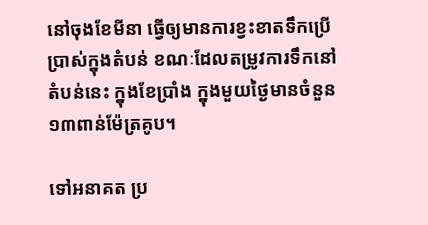នៅចុងខែមីនា ធ្វើឲ្យមានការខ្វះខាតទឹកប្រើប្រាស់ក្នុងតំបន់ ខណៈដែលតម្រូវការទឹកនៅតំបន់នេះ ក្នុងខែប្រាំង ក្នុងមួយថ្ងៃមានចំនួន ១៣ពាន់ម៉ែត្រគូប។

ទៅអនាគត ប្រ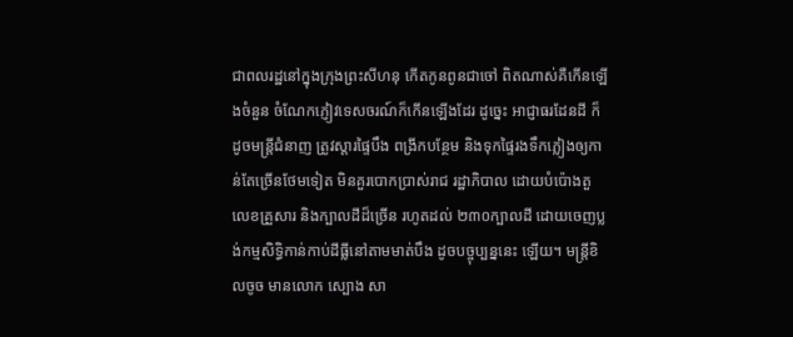ជាពលរដ្ឋនៅក្នុងក្រុងព្រះសីហនុ កើតកូនពូនជាចៅ ពិតណាស់គឺកើនឡើងចំនួន ចំណែកភ្ញៀវទេសចរណ៍ក៏កើនឡើងដែរ ដូច្នេះ អាជ្ញាធរដែនដី ក៏ដូចមន្ត្រីជំនាញ ត្រូវស្តារផ្ទៃបឹង ពង្រីកបន្ថែម និងទុកផ្ទៃរងទឹកភ្លៀងឲ្យកាន់តែច្រើនថែមទៀត មិនគួរបោកប្រាស់រាជ រដ្ឋាភិបាល ដោយបំប៉ោងតួលេខគ្រួសារ និងក្បាលដីដ៏ច្រើន រហូតដល់ ២៣០ក្បាលដី ដោយចេញប្លង់កម្មសិទ្ធិកាន់កាប់ដីធ្លីនៅតាមមាត់បឹង ដូចបច្ចុប្បន្ននេះ ឡើយ។ មន្ត្រីខិលចូច មានលោក ស្បោង សា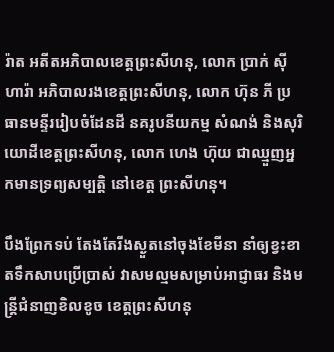រ៉ាត អតីតអភិបាលខេត្តព្រះសីហនុ, លោក ប្រាក់ ស៊ីហារ៉ា អភិបាលរងខេត្តព្រះសីហនុ, លោក ហ៊ុន ភី ប្រធានមន្ទីររៀបចំដែនដី នគរូបនីយកម្ម សំណង់ និងសុរិយោដីខេត្តព្រះសីហនុ, លោក ហេង ហ៊ុយ ជាឈ្មួញអ្នកមានទ្រព្យសម្បត្តិ នៅខេត្ត ព្រះសីហនុ។

បឹងព្រែកទប់ តែងតែរីងស្ងួតនៅចុងខែមីនា នាំឲ្យខ្វះខាតទឹកសាបប្រើប្រាស់ វាសមល្មមសម្រាប់អាជ្ញាធរ និងមន្ត្រីជំនាញខិលខូច ខេត្តព្រះសីហនុ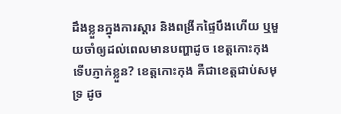ដឹងខ្លួនក្នុងការស្តារ និងពង្រីកផ្ទៃបឹងហើយ ឬមួយចាំឲ្យដល់ពេលមានបញ្ហាដូច ខេត្តកោះកុង ទើបភ្ញាក់ខ្លួន? ខេត្តកោះកុង គឺជាខេត្តជាប់សមុទ្រ ដូច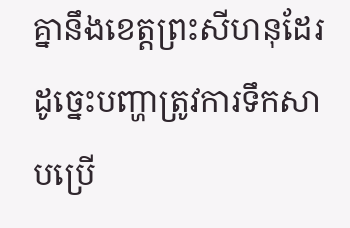គ្នានឹងខេត្តព្រះសីហនុដែរ ដូច្នេះបញ្ហាត្រូវការទឹកសាបប្រើ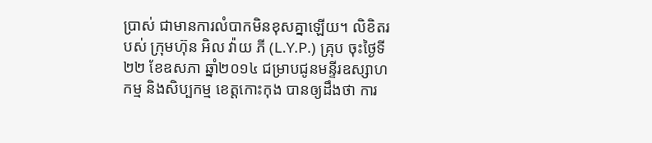ប្រាស់ ជាមានការលំបាកមិនខុសគ្នាឡើយ។ លិខិតរបស់ ក្រុមហ៊ុន អិល វ៉ាយ ភី (L.Y.P.) គ្រុប ចុះថ្ងៃទី២២ ខែឧសភា ឆ្នាំ២០១៤ ជម្រាបជូនមន្ទីរឧស្សាហកម្ម និងសិប្បកម្ម ខេត្តកោះកុង បានឲ្យដឹងថា ការ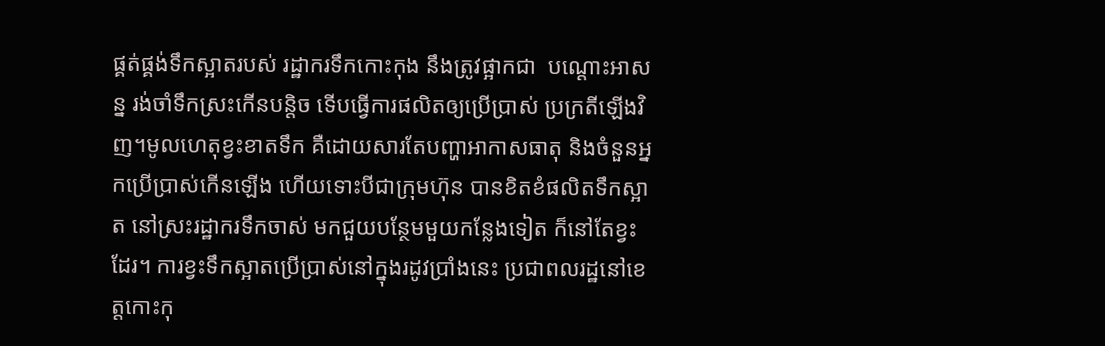ផ្គត់ផ្គង់ទឹកស្អាតរបស់ រដ្ឋាករទឹកកោះកុង នឹងត្រូវផ្អាកជា  បណ្តោះអាសន្ន រង់ចាំទឹកស្រះកើនបន្តិច ទើបធ្វើការផលិតឲ្យប្រើប្រាស់ ប្រក្រតីឡើងវិញ។មូលហេតុខ្វះខាតទឹក គឺដោយសារតែបញ្ហាអាកាសធាតុ និងចំនួនអ្នកប្រើប្រាស់កើនឡើង ហើយទោះបីជាក្រុមហ៊ុន បានខិតខំផលិតទឹកស្អាត នៅស្រះរដ្ឋាករទឹកចាស់ មកជួយបន្ថែមមួយកន្លែងទៀត ក៏នៅតែខ្វះដែរ។ ការខ្វះទឹកស្អាតប្រើប្រាស់នៅក្នុងរដូវប្រាំងនេះ ប្រជាពលរដ្ឋនៅខេត្តកោះកុ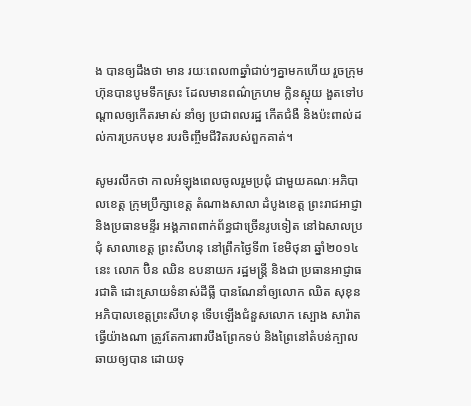ង បានឲ្យដឹងថា មាន រយៈពេល៣ឆ្នាំជាប់ៗគ្នាមកហើយ រួចក្រុមហ៊ុនបានបូមទឹកស្រះ ដែលមានពណ៌ក្រហម ក្លិនស្អុយ ងួតទៅបណ្តាលឲ្យកើតរមាស់ នាំឲ្យ ប្រជាពលរដ្ឋ កើតជំងឺ និងប៉ះពាល់ដល់ការប្រកបមុខ របរចិញ្ចឹមជីវិតរបស់ពួកគាត់។

សូមរលឹកថា កាលអំឡុងពេលចូលរួមប្រជុំ ជាមួយគណៈអភិបាលខេត្ត ក្រុមប្រឹក្សាខេត្ត តំណាងសាលា ដំបូងខេត្ត ព្រះរាជអាជ្ញា និងប្រធានមន្ទីរ អង្គភាពពាក់ព័ន្ធជាច្រើនរូបទៀត នៅឯសាលប្រជុំ សាលាខេត្ត ព្រះសីហនុ នៅព្រឹកថ្ងៃទី៣ ខែមិថុនា ឆ្នាំ២០១៤នេះ លោក ប៊ិន ឈិន ឧបនាយក រដ្ឋមន្រ្តី និងជា ប្រធានអាជ្ញាធរជាតិ ដោះស្រាយទំនាស់ដីធ្លី បានណែនាំឲ្យលោក ឈិត សុខុន អភិបាលខេត្តព្រះសីហនុ ទើបឡើងជំនួសលោក ស្បោង សារ៉ាត ធ្វើយ៉ាងណា ត្រូវតែការពារបឹងព្រែកទប់ និងព្រៃនៅតំបន់ក្បាលឆាយឲ្យបាន ដោយទុ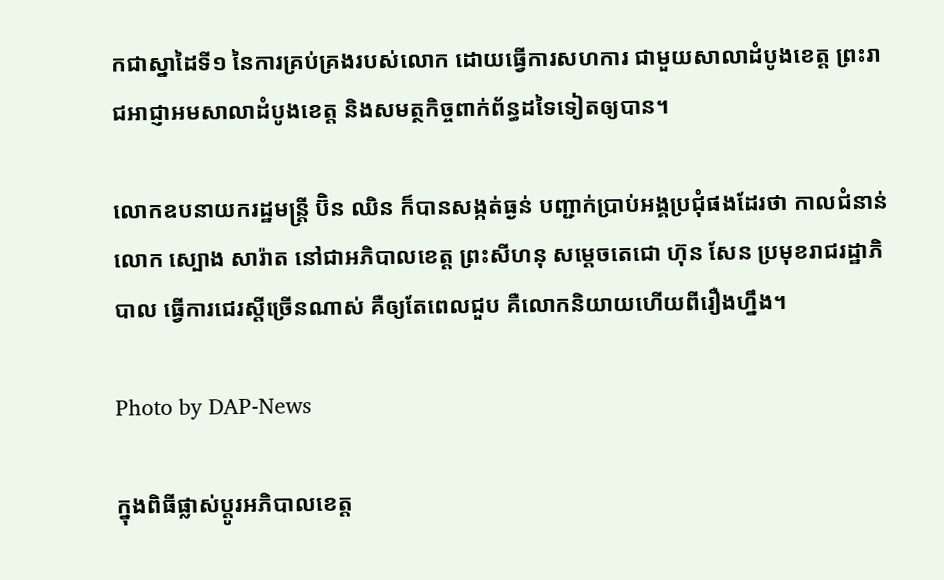កជាស្នាដៃទី១ នៃការគ្រប់គ្រងរបស់លោក ដោយធ្វើការសហការ ជាមួយសាលាដំបូងខេត្ត ព្រះរាជអាជ្ញាអមសាលាដំបូងខេត្ត និងសមត្ថកិច្ចពាក់ព័ន្ធដទៃទៀតឲ្យបាន។

លោកឧបនាយករដ្ឋមន្រ្តី ប៊ិន ឈិន ក៏បានសង្កត់ធ្ងន់ បញ្ជាក់ប្រាប់អង្គប្រជុំផងដែរថា កាលជំនាន់លោក ស្បោង សារ៉ាត នៅជាអភិបាលខេត្ត ព្រះសីហនុ សម្តេចតេជោ ហ៊ុន សែន ប្រមុខរាជរដ្ឋាភិបាល ធ្វើការជេរស្តីច្រើនណាស់ គឺឲ្យតែពេលជួប គឺលោកនិយាយហើយពីរឿងហ្នឹង។

Photo by DAP-News

ក្នុងពិធីផ្លាស់ប្តូរអភិបាលខេត្ត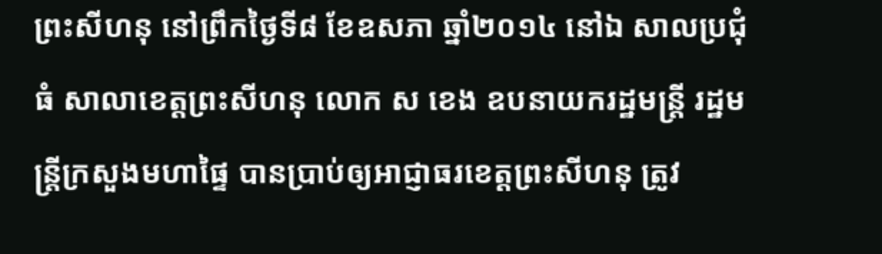ព្រះសីហនុ នៅព្រឹកថ្ងៃទី៨ ខែឧសភា ឆ្នាំ២០១៤ នៅឯ សាលប្រជុំធំ សាលាខេត្តព្រះសីហនុ លោក ស ខេង ឧបនាយករដ្ឋមន្រ្តី រដ្ឋមន្រ្តីក្រសួងមហាផ្ទៃ បានប្រាប់ឲ្យអាជ្ញាធរខេត្តព្រះសីហនុ ត្រូវ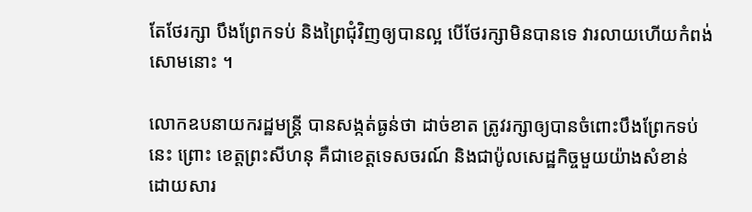តែថែរក្សា បឹងព្រែកទប់ និងព្រៃជុំវិញឲ្យបានល្អ បើថែរក្សាមិនបានទេ វារលាយហើយកំពង់សោមនោះ ។

លោកឧបនាយករដ្ឋមន្រ្តី បានសង្កត់ធ្ងន់ថា ដាច់ខាត ត្រូវរក្សាឲ្យបានចំពោះបឹងព្រែកទប់នេះ ព្រោះ ខេត្តព្រះសីហនុ គឺជាខេត្តទេសចរណ៍ និងជាប៉ូលសេដ្ឋកិច្ចមួយយ៉ាងសំខាន់ ដោយសារ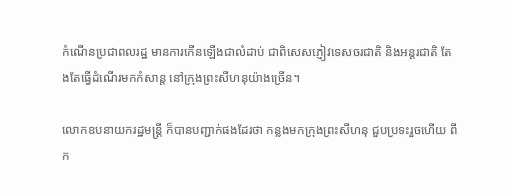កំណើនប្រជាពលរដ្ឋ មានការកើនឡើងជាលំដាប់ ជាពិសេសភ្ញៀវទេសចរជាតិ និងអន្តរជាតិ តែងតែធ្វើដំណើរមកកំសាន្ត នៅក្រុងព្រះសីហនុយ៉ាងច្រើន។

លោកឧបនាយករដ្ឋមន្រ្តី ក៏បានបញ្ជាក់ផងដែរថា កន្លងមកក្រុងព្រះសីហនុ ជួបប្រទះរួចហើយ ពីក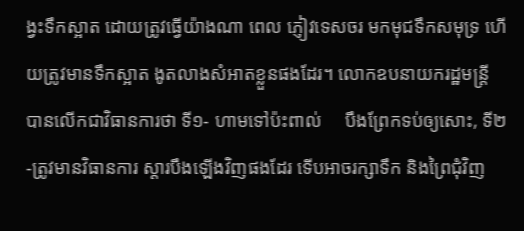ង្វះទឹកស្អាត ដោយត្រូវធ្វើយ៉ាងណា ពេល ភ្ញៀវទេសចរ មកមុជទឹកសមុទ្រ ហើយត្រូវមានទឹកស្អាត ងូតលាងសំអាតខ្លួនផងដែរ។ លោកឧបនាយករដ្ឋមន្រ្តី បានលើកជាវិធានការថា ទី១- ហាមទៅប៉ះពាល់     បឹងព្រែកទប់ឲ្យសោះ, ទី២-ត្រូវមានវិធានការ ស្តារបឹងឡើងវិញផងដែរ ទើបអាចរក្សាទឹក និងព្រៃជុំវិញ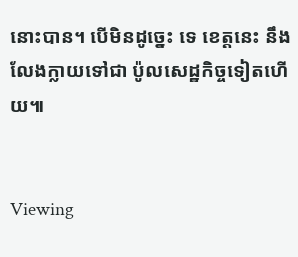នោះបាន។ បើមិនដូច្នេះ ទេ ខេត្តនេះ នឹងលែងក្លាយទៅជា ប៉ូលសេដ្ឋកិច្ចទៀតហើយ៕


Viewing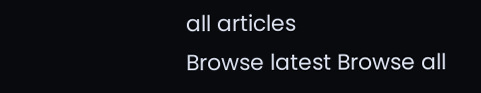all articles
Browse latest Browse all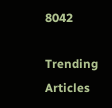8042

Trending Articles